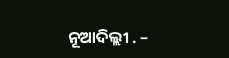ନୂଆଦିଲ୍ଲୀ . –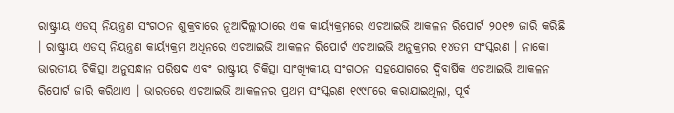ରାଷ୍ଟ୍ରୀୟ ଏଡସ୍ ନିୟନ୍ତ୍ରଣ ସଂଗଠନ ଶୁକ୍ରବାରେ ନୂଆଦିଲ୍ଲୀଠାରେ ଏକ କାର୍ୟ୍ୟକ୍ରମରେ ଏଚଆଇଭି ଆକଳନ ରିପୋର୍ଟ ୨୦୧୭ ଜାରି କରିଛି । ରାଷ୍ଟ୍ରୀୟ ଏଡସ୍ ନିୟନ୍ତ୍ରଣ କାର୍ୟ୍ୟକ୍ରମ ଅଧିନରେ ଏଚଆଇଭି ଆକଳନ ରିପୋର୍ଟ ଏଚଆଇଭି ଅନୁକ୍ରମର ୧୪ତମ ସଂସ୍କରଣ । ନାକୋ ଭାରତୀୟ ଚିକିତ୍ସା ଅନୁସନ୍ଧାନ ପରିଷଦ ଏବଂ ରାଷ୍ଟ୍ରୀୟ ଚିକିତ୍ସା ସାଂଖ୍ୟିକୀୟ ସଂଗଠନ ସହଯୋଗରେ ଦ୍ୱିବାର୍ଷିକ ଏଚଆଇଭି ଆକଳନ ରିପୋର୍ଟ ଜାରି କରିଥାଏ । ଭାରତରେ ଏଚଆଇଭି ଆକଳନର ପ୍ରଥମ ସଂସ୍କରଣ ୧୯୯୮ରେ କରାଯାଇଥିଲା, ପୂର୍ବ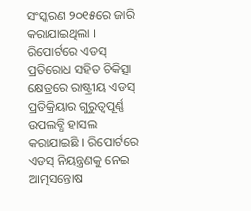ସଂସ୍କରଣ ୨୦୧୫ରେ ଜାରି କରାଯାଇଥିଲା ।
ରିପୋର୍ଟରେ ଏଡସ୍ ପ୍ରତିରୋଧ ସହିତ ଚିକିତ୍ସା କ୍ଷେତ୍ରରେ ରାଷ୍ଟ୍ରୀୟ ଏଡସ୍ ପ୍ରତିକ୍ରିୟାର ଗୁରୁତ୍ୱପୂର୍ଣ୍ଣ ଉପଲବ୍ଧି ହାସଲ କରାଯାଇଛି । ରିପୋର୍ଟରେ ଏଡସ୍ ନିୟନ୍ତ୍ରଣକୁ ନେଇ ଆତ୍ମସନ୍ତୋଷ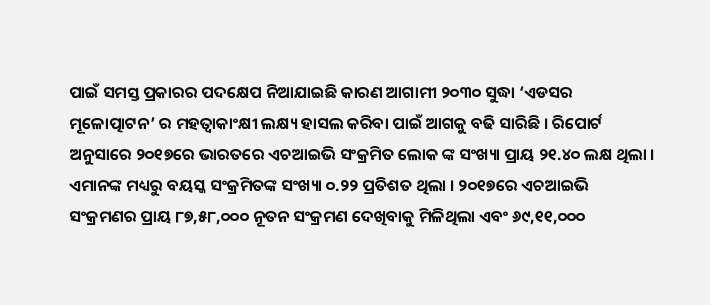ପାଇଁ ସମସ୍ତ ପ୍ରକାରର ପଦକ୍ଷେପ ନିଆଯାଇଛି କାରଣ ଆଗାମୀ ୨୦୩୦ ସୁଦ୍ଧା ‘ଏଡସର ମୂଳୋତ୍ପାଟନ’ ର ମହତ୍ୱାକାଂକ୍ଷୀ ଲକ୍ଷ୍ୟ ହାସଲ କରିବା ପାଇଁ ଆଗକୁ ବଢି ସାରିଛି । ରିପୋର୍ଟ ଅନୁସାରେ ୨୦୧୭ରେ ଭାରତରେ ଏଚଆଇଭି ସଂକ୍ରମିତ ଲୋକ ଙ୍କ ସଂଖ୍ୟା ପ୍ରାୟ ୨୧.୪୦ ଲକ୍ଷ ଥିଲା । ଏମାନଙ୍କ ମଧ୍ୟରୁ ବୟସ୍କ ସଂକ୍ରମିତଙ୍କ ସଂଖ୍ୟା ୦.୨୨ ପ୍ରତିଶତ ଥିଲା । ୨୦୧୭ରେ ଏଚଆଇଭି ସଂକ୍ରମଣର ପ୍ରାୟ ୮୭,୫୮,୦୦୦ ନୂତନ ସଂକ୍ରମଣ ଦେଖିବାକୁ ମିଳିଥିଲା ଏବଂ ୬୯,୧୧,୦୦୦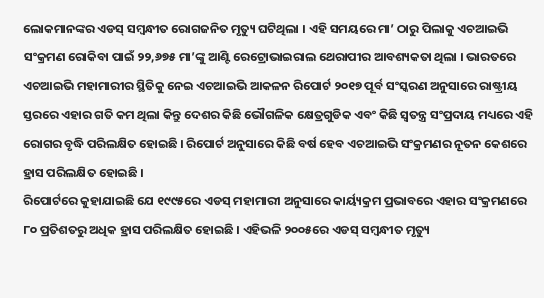ଲୋକମାନଙ୍କର ଏଡସ୍ ସମ୍ବନ୍ଧୀତ ରୋଗଜନିତ ମୃତ୍ୟୁ ଘଟିଥିଲା । ଏହି ସମୟରେ ମା’ ଠାରୁ ପିଲାକୁ ଏଚଆଇଭି ସଂକ୍ରମଣ ରୋକିବା ପାଇଁ ୨୨,୬୭୫ ମା’ଙ୍କୁ ଆଣ୍ଟି ରେଟ୍ରୋଭାଇରାଲ ଥେରାପୀର ଆବଶ୍ୟକତା ଥିଲା । ଭାରତରେ ଏଚଆଇଭି ମହାମାରୀର ସ୍ଥିତିକୁ ନେଇ ଏଚଆଇଭି ଆକଳନ ରିପୋର୍ଟ ୨୦୧୭ ପୂର୍ବ ସଂସ୍କରଣ ଅନୁସାରେ ରାଷ୍ଟ୍ରୀୟ ସ୍ତରରେ ଏହାର ଗତି କମ ଥିଲା କିନ୍ତୁ ଦେଶର କିଛି ଭୌଗଳିକ କ୍ଷେତ୍ରଗୁଡିକ ଏବଂ କିଛି ସ୍ୱତନ୍ତ୍ର ସଂପ୍ରଦାୟ ମଧ୍ୟରେ ଏହି ରୋଗର ବୃଦ୍ଧି ପରିଲକ୍ଷିତ ହୋଇଛି । ରିପୋର୍ଟ ଅନୁସାରେ କିଛି ବର୍ଷ ହେବ ଏଚଆଇଭି ସଂକ୍ରମଣର ନୂତନ କେଶରେ ହ୍ରାସ ପରିଲକ୍ଷିତ ହୋଇଛି ।
ରିପୋର୍ଟରେ କୁହାଯାଇଛି ଯେ ୧୯୯୫ରେ ଏଡସ୍ ମହାମାରୀ ଅନୁସାରେ କାର୍ୟ୍ୟକ୍ରମ ପ୍ରଭାବରେ ଏହାର ସଂକ୍ରମଣରେ ୮୦ ପ୍ରତିଶତରୁ ଅଧିକ ହ୍ରାସ ପରିଲକ୍ଷିତ ହୋଇଛି । ଏହିଭଳି ୨୦୦୫ରେ ଏଡସ୍ ସମ୍ବନ୍ଧୀତ ମୃତ୍ୟୁ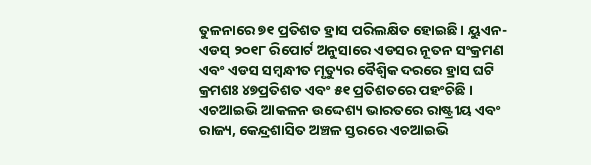ତୁଳନାରେ ୭୧ ପ୍ରତିଶତ ହ୍ରାସ ପରିଲକ୍ଷିତ ହୋଇଛି । ୟୁଏନ-ଏଡସ୍ ୨୦୧୮ ରିପୋର୍ଟ ଅନୁସାରେ ଏଡସର ନୂତନ ସଂକ୍ରମଣ ଏବଂ ଏଡସ ସମ୍ବନ୍ଧୀତ ମୃତ୍ୟୁର ବୈଶ୍ୱିକ ଦରରେ ହ୍ରାସ ଘଟି କ୍ରମଶଃ ୪୭ପ୍ରତିଶତ ଏବଂ ୫୧ ପ୍ରତିଶତରେ ପହଂଚିଛି ।
ଏଚଆଇଭି ଆକଳନ ଉଦ୍ଦେଶ୍ୟ ଭାରତରେ ରାଷ୍ଟ୍ରୀୟ ଏବଂ ରାଜ୍ୟ, କେନ୍ଦ୍ରଶାସିତ ଅଞ୍ଚଳ ସ୍ତରରେ ଏଚଆଇଭି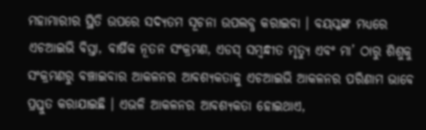ମହାମାରୀର ସ୍ଥିତି ଉପରେ ସଦ୍ୟତମ ସୂଚନା ଉପଲବ୍ଧ କରାଇବା । ବୟସ୍କଙ୍କ ମଧ୍ୟରେ ଏଚଆଇଭି ବିସ୍ତା, ବାର୍ଷିକ ନୂତନ ସଂକ୍ରମଣ, ଏଡସ୍ ସମ୍ବନ୍ଧୀତ ମୃତ୍ୟୁ ଏବଂ ମା’ ଠାରୁ ଶିଶୁକୁ ସଂକ୍ରମଣରୁ ବଞ୍ଚାଇବାର ଆକଳନର ଆବଶ୍ୟକତାକୁ ଏଚଆଇଭି ଆକଳନର ପରିଣାମ ଭାବେ ପ୍ରସ୍ତୁତ କରାଯାଇଛି । ଏଭଳି ଆକଳନର ଆବଶ୍ୟକତା ହୋଇଥାଏ,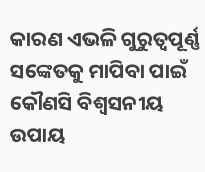କାରଣ ଏଭଳି ଗୁରୁତ୍ୱପୂର୍ଣ୍ଣ ସଙ୍କେତକୁ ମାପିବା ପାଇଁ କୌଣସି ବିଶ୍ୱସନୀୟ ଉପାୟ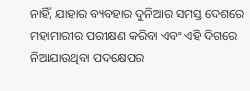ନାହିଁ, ଯାହାର ବ୍ୟବହାର ଦୁନିଆର ସମସ୍ତ ଦେଶରେ ମହାମାରୀର ପରୀକ୍ଷଣ କରିବା ଏବଂ ଏହି ଦିଗରେ ନିଆଯାଉଥିବା ପଦକ୍ଷେପର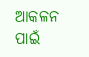ଆକଳନ ପାଇଁ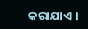କରାଯାଏ ।